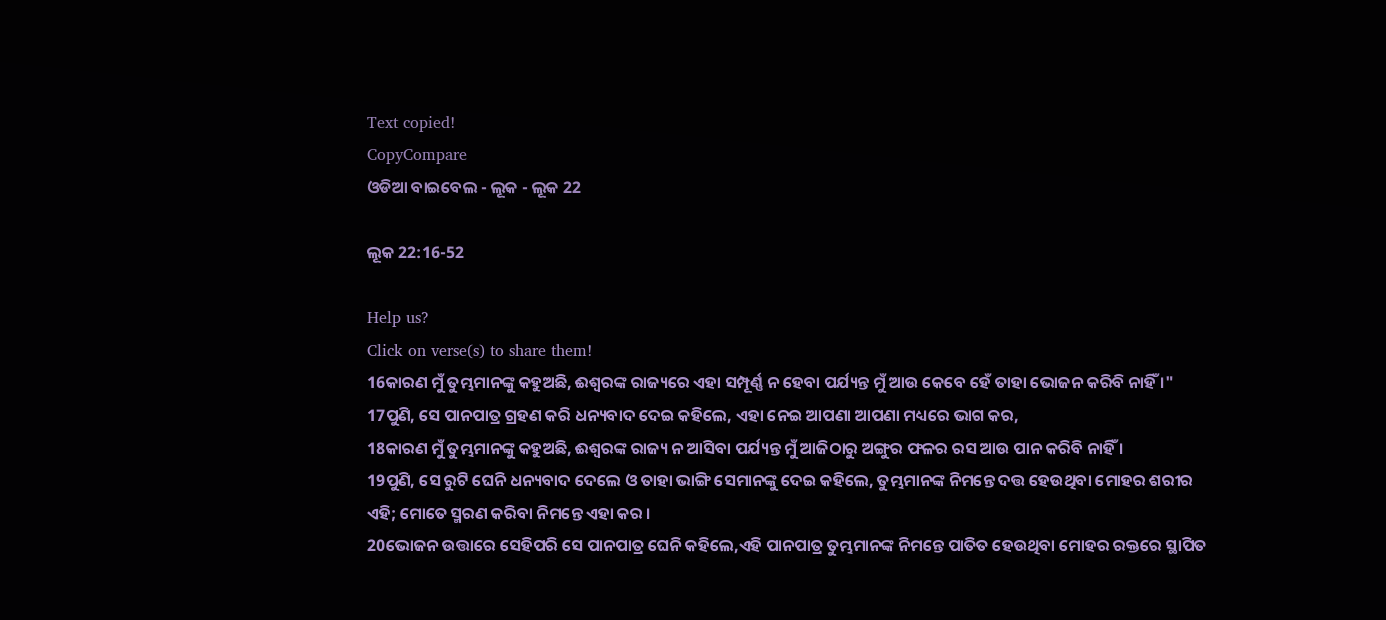Text copied!
CopyCompare
ଓଡିଆ ବାଇବେଲ - ଲୂକ - ଲୂକ 22

ଲୂକ 22:16-52

Help us?
Click on verse(s) to share them!
16କାରଣ ମୁଁ ତୁମ୍ଭମାନଙ୍କୁ କହୁଅଛି, ଈଶ୍ୱରଙ୍କ ରାଜ୍ୟରେ ଏହା ସମ୍ପୂର୍ଣ୍ଣ ନ ହେବା ପର୍ଯ୍ୟନ୍ତ ମୁଁ ଆଉ କେବେ ହେଁ ତାହା ଭୋଜନ କରିବି ନାହିଁ ।"
17ପୁଣି, ସେ ପାନପାତ୍ର ଗ୍ରହଣ କରି ଧନ୍ୟବାଦ ଦେଇ କହିଲେ, ଏହା ନେଇ ଆପଣା ଆପଣା ମଧ୍ୟରେ ଭାଗ କର,
18କାରଣ ମୁଁ ତୁମ୍ଭମାନଙ୍କୁ କହୁଅଛି, ଈଶ୍ୱରଙ୍କ ରାଜ୍ୟ ନ ଆସିବା ପର୍ଯ୍ୟନ୍ତ ମୁଁ ଆଜିଠାରୁ ଅଙ୍ଗୁର ଫଳର ରସ ଆଉ ପାନ କରିବି ନାହିଁ ।
19ପୁଣି, ସେ ରୁଟି ଘେନି ଧନ୍ୟବାଦ ଦେଲେ ଓ ତାହା ଭାଙ୍ଗି ସେମାନଙ୍କୁ ଦେଇ କହିଲେ, ତୁମ୍ଭମାନଙ୍କ ନିମନ୍ତେ ଦତ୍ତ ହେଉଥିବା ମୋହର ଶରୀର ଏହି; ମୋତେ ସ୍ମରଣ କରିବା ନିମନ୍ତେ ଏହା କର ।
20ଭୋଜନ ଉତ୍ତାରେ ସେହିପରି ସେ ପାନପାତ୍ର ଘେନି କହିଲେ,ଏହି ପାନପାତ୍ର ତୁମ୍ଭମାନଙ୍କ ନିମନ୍ତେ ପାତିତ ହେଉଥିବା ମୋହର ରକ୍ତରେ ସ୍ଥାପିତ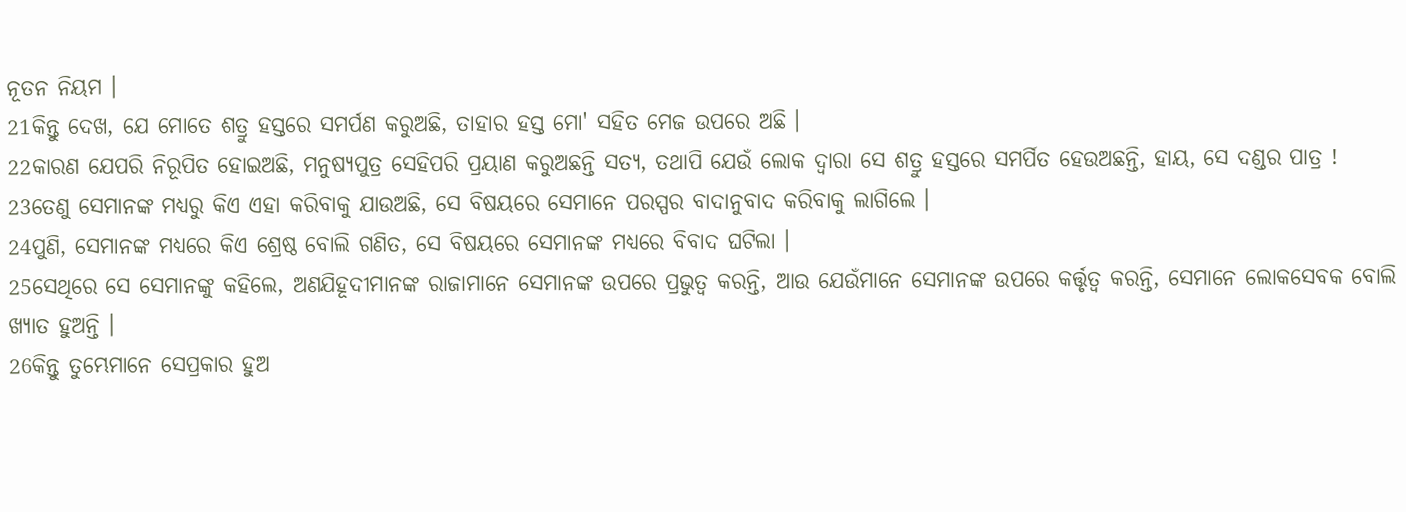ନୂତନ ନିୟମ ।
21କିନ୍ତୁ ଦେଖ, ଯେ ମୋତେ ଶତ୍ରୁ ହସ୍ତରେ ସମର୍ପଣ କରୁଅଛି, ତାହାର ହସ୍ତ ମୋ' ସହିତ ମେଜ ଉପରେ ଅଛି ।
22କାରଣ ଯେପରି ନିରୂପିତ ହୋଇଅଛି, ମନୁଷ୍ୟପୁତ୍ର ସେହିପରି ପ୍ରୟାଣ କରୁଅଛନ୍ତି ସତ୍ୟ, ତଥାପି ଯେଉଁ ଲୋକ ଦ୍ୱାରା ସେ ଶତ୍ରୁ ହସ୍ତରେ ସମର୍ପିତ ହେଉଅଛନ୍ତି, ହାୟ, ସେ ଦଣ୍ଡର ପାତ୍ର !
23ତେଣୁ ସେମାନଙ୍କ ମଧ୍ୟରୁ କିଏ ଏହା କରିବାକୁ ଯାଉଅଛି, ସେ ବିଷୟରେ ସେମାନେ ପରସ୍ପର ବାଦାନୁବାଦ କରିବାକୁ ଲାଗିଲେ ।
24ପୁଣି, ସେମାନଙ୍କ ମଧ୍ୟରେ କିଏ ଶ୍ରେଷ୍ଠ ବୋଲି ଗଣିତ, ସେ ବିଷୟରେ ସେମାନଙ୍କ ମଧ୍ୟରେ ବିବାଦ ଘଟିଲା ।
25ସେଥିରେ ସେ ସେମାନଙ୍କୁ କହିଲେ, ଅଣଯିହୂଦୀମାନଙ୍କ ରାଜାମାନେ ସେମାନଙ୍କ ଉପରେ ପ୍ରଭୁତ୍ୱ କରନ୍ତି, ଆଉ ଯେଉଁମାନେ ସେମାନଙ୍କ ଉପରେ କର୍ତ୍ତୃତ୍ବ କରନ୍ତି, ସେମାନେ ଲୋକସେବକ ବୋଲି ଖ୍ୟାତ ହୁଅନ୍ତି ।
26କିନ୍ତୁ ତୁମ୍ଭେମାନେ ସେପ୍ରକାର ହୁଅ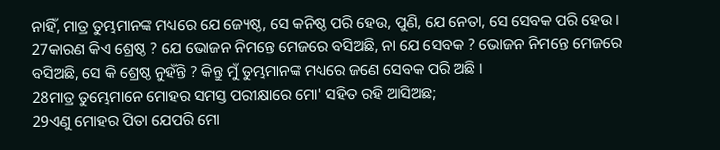ନାହିଁ, ମାତ୍ର ତୁମ୍ଭମାନଙ୍କ ମଧ୍ୟରେ ଯେ ଜ୍ୟେଷ୍ଠ, ସେ କନିଷ୍ଠ ପରି ହେଉ, ପୁଣି, ଯେ ନେତା, ସେ ସେବକ ପରି ହେଉ ।
27କାରଣ କିଏ ଶ୍ରେଷ୍ଠ ? ଯେ ଭୋଜନ ନିମନ୍ତେ ମେଜରେ ବସିଅଛି, ନା ଯେ ସେବକ ? ଭୋଜନ ନିମନ୍ତେ ମେଜରେ ବସିଅଛି, ସେ କି ଶ୍ରେଷ୍ଠ ନୁହଁନ୍ତି ? କିନ୍ତୁ ମୁଁ ତୁମ୍ଭମାନଙ୍କ ମଧ୍ୟରେ ଜଣେ ସେବକ ପରି ଅଛି ।
28ମାତ୍ର ତୁମ୍ଭେମାନେ ମୋହର ସମସ୍ତ ପରୀକ୍ଷାରେ ମୋ' ସହିତ ରହି ଆସିଅଛ;
29ଏଣୁ ମୋହର ପିତା ଯେପରି ମୋ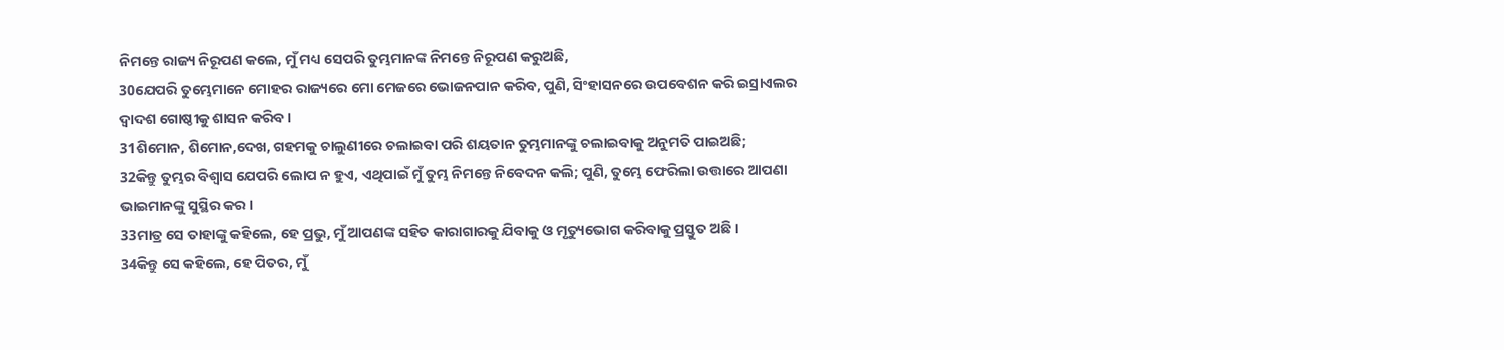ନିମନ୍ତେ ରାଜ୍ୟ ନିରୂପଣ କଲେ, ମୁଁ ମଧ୍ୟ ସେପରି ତୁମ୍ଭମାନଙ୍କ ନିମନ୍ତେ ନିରୂପଣ କରୁଅଛି,
30ଯେପରି ତୁମ୍ଭେମାନେ ମୋହର ରାଜ୍ୟରେ ମୋ ମେଜରେ ଭୋଜନପାନ କରିବ, ପୁଣି, ସିଂହାସନରେ ଉପବେଶନ କରି ଇସ୍ରାଏଲର ଦ୍ୱାଦଶ ଗୋଷ୍ଠୀକୁ ଶାସନ କରିବ ।
31ଶିମୋନ, ଶିମୋନ,ଦେଖ, ଗହମକୁ ଚାଲୁଣୀରେ ଚଲାଇବା ପରି ଶୟତାନ ତୁମ୍ଭମାନଙ୍କୁ ଚଲାଇବାକୁ ଅନୁମତି ପାଇଅଛି;
32କିନ୍ତୁ ତୁମ୍ଭର ବିଶ୍ୱାସ ଯେପରି ଲୋପ ନ ହୁଏ, ଏଥିପାଇଁ ମୁଁ ତୁମ୍ଭ ନିମନ୍ତେ ନିବେଦନ କଲି; ପୁଣି, ତୁମ୍ଭେ ଫେରିଲା ଉତ୍ତାରେ ଆପଣା ଭାଇମାନଙ୍କୁ ସୁସ୍ଥିର କର ।
33ମାତ୍ର ସେ ତାହାଙ୍କୁ କହିଲେ, ହେ ପ୍ରଭୁ, ମୁଁ ଆପଣଙ୍କ ସହିତ କାରାଗାରକୁ ଯିବାକୁ ଓ ମୃତ୍ୟୁଭୋଗ କରିବାକୁ ପ୍ରସ୍ତୁତ ଅଛି ।
34କିନ୍ତୁ ସେ କହିଲେ, ହେ ପିତର, ମୁଁ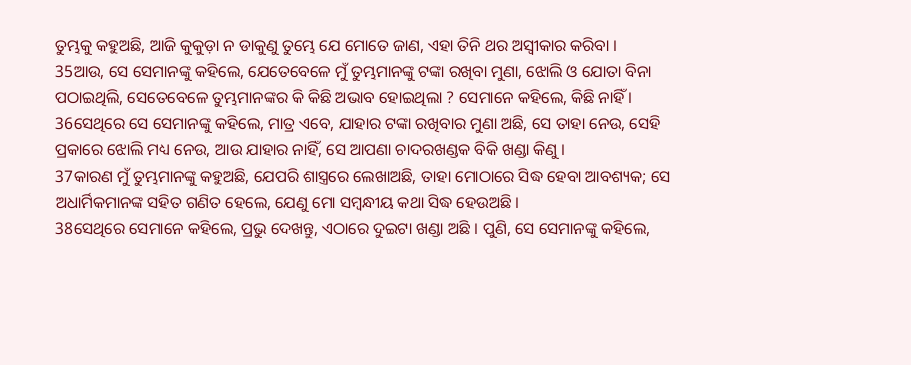ତୁମ୍ଭକୁ କହୁଅଛି, ଆଜି କୁକୁଡ଼ା ନ ଡାକୁଣୁ ତୁମ୍ଭେ ଯେ ମୋତେ ଜାଣ, ଏହା ତିନି ଥର ଅସ୍ୱୀକାର କରିବା ।
35ଆଉ, ସେ ସେମାନଙ୍କୁ କହିଲେ, ଯେତେବେଳେ ମୁଁ ତୁମ୍ଭମାନଙ୍କୁ ଟଙ୍କା ରଖିବା ମୁଣା, ଝୋଲି ଓ ଯୋତା ବିନା ପଠାଇଥିଲି, ସେତେବେଳେ ତୁମ୍ଭମାନଙ୍କର କି କିଛି ଅଭାବ ହୋଇଥିଲା ? ସେମାନେ କହିଲେ, କିଛି ନାହିଁ ।
36ସେଥିରେ ସେ ସେମାନଙ୍କୁ କହିଲେ, ମାତ୍ର ଏବେ, ଯାହାର ଟଙ୍କା ରଖିବାର ମୁଣା ଅଛି, ସେ ତାହା ନେଉ, ସେହି ପ୍ରକାରେ ଝୋଲି ମଧ୍ୟ ନେଉ, ଆଉ ଯାହାର ନାହିଁ, ସେ ଆପଣା ଚାଦରଖଣ୍ଡକ ବିକି ଖଣ୍ଡା କିଣୁ ।
37କାରଣ ମୁଁ ତୁମ୍ଭମାନଙ୍କୁ କହୁଅଛି, ଯେପରି ଶାସ୍ତ୍ରରେ ଲେଖାଅଛି, ତାହା ମୋଠାରେ ସିଦ୍ଧ ହେବା ଆବଶ୍ୟକ; ସେ ଅଧାର୍ମିକମାନଙ୍କ ସହିତ ଗଣିତ ହେଲେ, ଯେଣୁ ମୋ ସମ୍ବନ୍ଧୀୟ କଥା ସିଦ୍ଧ ହେଉଅଛି ।
38ସେଥିରେ ସେମାନେ କହିଲେ, ପ୍ରଭୁ ଦେଖନ୍ତୁ, ଏଠାରେ ଦୁଇଟା ଖଣ୍ଡା ଅଛି । ପୁଣି, ସେ ସେମାନଙ୍କୁ କହିଲେ,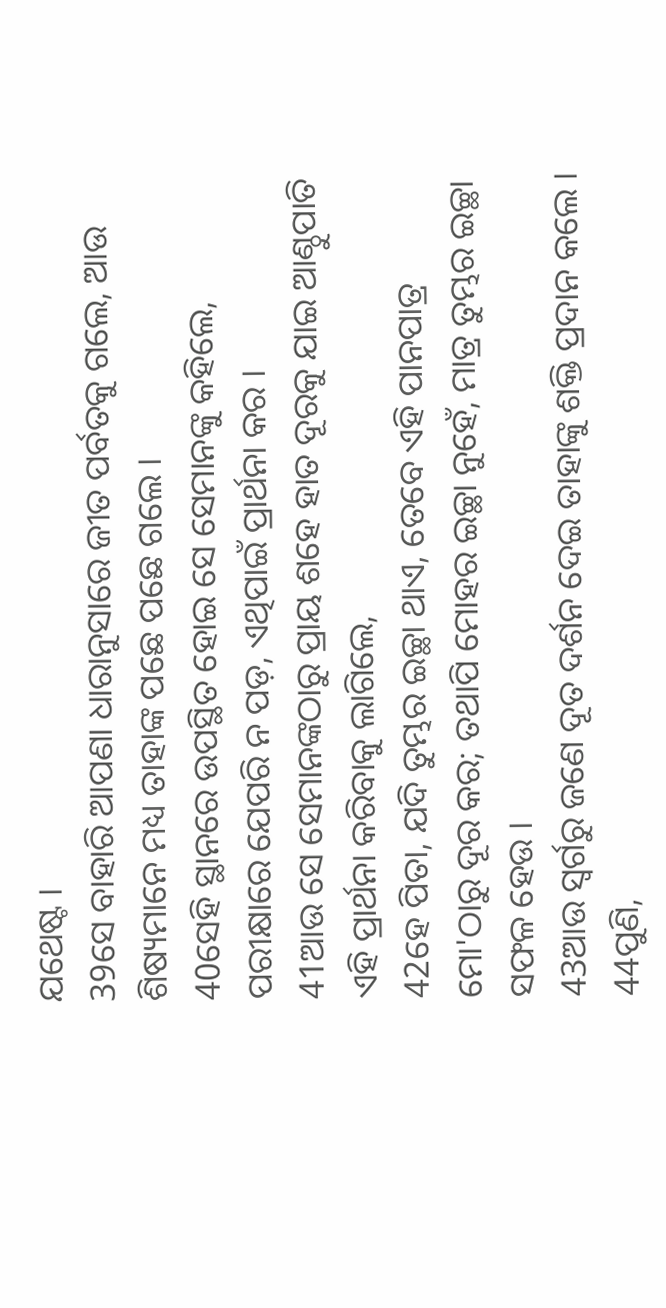ଯଥେଷ୍ଟ ।
39ସେ ବାହାରି ଆପଣା ଧାରାନୁସାରେ ଜୀତ ପର୍ବତକୁ ଗଲେ, ଆଉ ଶିଷ୍ୟମାନେ ମଧ୍ୟ ତାହାଙ୍କ ପଛେ ପଛେ ଗଲେ ।
40ସେହି ସ୍ଥାନରେ ଉପସ୍ଥିତ ହୋଇ ସେ ସେମାନଙ୍କୁ କହିଲେ, ପରୀକ୍ଷାରେ ଯେପରି ନ ପଡ଼, ଏଥିପାଇଁ ପ୍ରାର୍ଥନା କର ।
41ଆଉ ସେ ସେମାନଙ୍କଠାରୁ ପ୍ରାୟ ଶହେ ହାତ ଦୂରକୁ ଯାଇ ଆଣ୍ଠୁପାତି ଏହି ପ୍ରାର୍ଥନା କରିବାକୁ ଲାଗିଲେ,
42ହେ ପିତା, ଯଦି ତୁମ୍ଭର ଇଚ୍ଛା ଥାଏ, ତେବେ ଏହି ପାନପାତ୍ର ମୋ'ଠାରୁ ଦୂର କର; ତଥାପି ମୋହର ଇଚ୍ଛା ନୁହେଁ, ମାତ୍ର ତୁମ୍ଭର ଇଚ୍ଛା ସଫଳ ହେଉ ।
43ଆଉ ସ୍ୱର୍ଗରୁ ଜଣେ ଦୂତ ଦର୍ଶନ ଦେଇ ତାହାଙ୍କୁ ଶକ୍ତି ପ୍ରଦାନ କଲେ ।
44ପୁଣି,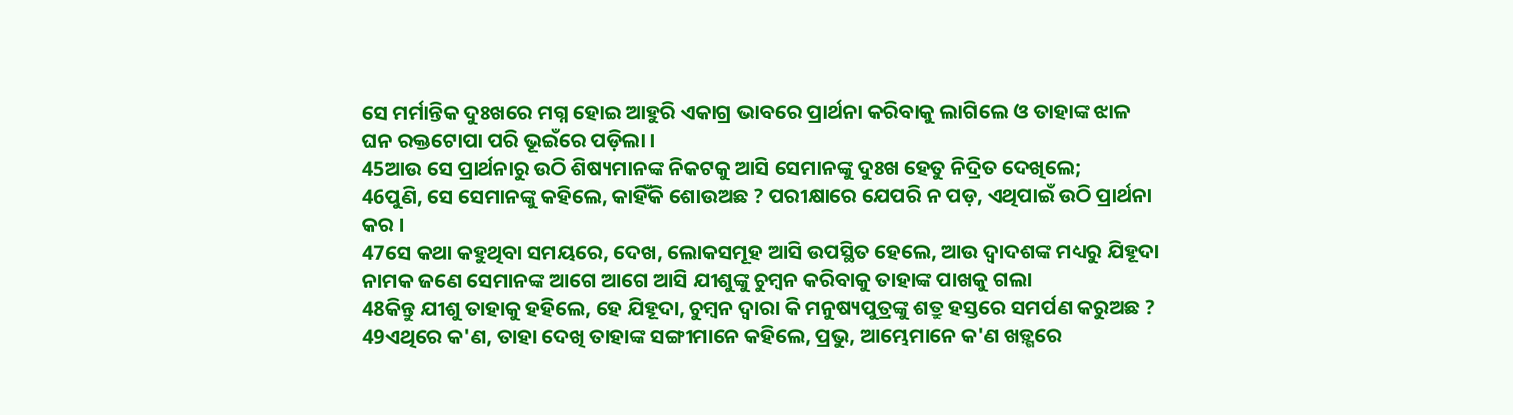ସେ ମର୍ମାନ୍ତିକ ଦୁଃଖରେ ମଗ୍ନ ହୋଇ ଆହୁରି ଏକାଗ୍ର ଭାବରେ ପ୍ରାର୍ଥନା କରିବାକୁ ଲାଗିଲେ ଓ ତାହାଙ୍କ ଝାଳ ଘନ ରକ୍ତଟୋପା ପରି ଭୂଇଁରେ ପଡ଼ିଲା ।
45ଆଉ ସେ ପ୍ରାର୍ଥନାରୁ ଉଠି ଶିଷ୍ୟମାନଙ୍କ ନିକଟକୁ ଆସି ସେମାନଙ୍କୁ ଦୁଃଖ ହେତୁ ନିଦ୍ରିତ ଦେଖିଲେ;
46ପୁଣି, ସେ ସେମାନଙ୍କୁ କହିଲେ, କାହିଁକି ଶୋଉଅଛ ? ପରୀକ୍ଷାରେ ଯେପରି ନ ପଡ଼, ଏଥିପାଇଁ ଉଠି ପ୍ରାର୍ଥନା କର ।
47ସେ କଥା କହୁଥିବା ସମୟରେ, ଦେଖ, ଲୋକସମୂହ ଆସି ଉପସ୍ଥିତ ହେଲେ, ଆଉ ଦ୍ୱାଦଶଙ୍କ ମଧ୍ୟରୁ ଯିହୂଦା ନାମକ ଜଣେ ସେମାନଙ୍କ ଆଗେ ଆଗେ ଆସି ଯୀଶୁଙ୍କୁ ଚୁମ୍ବନ କରିବାକୁ ତାହାଙ୍କ ପାଖକୁ ଗଲା
48କିନ୍ତୁ ଯୀଶୁ ତାହାକୁ ହହିଲେ, ହେ ଯିହୂଦା, ଚୁମ୍ବନ ଦ୍ୱାରା କି ମନୁଷ୍ୟପୁତ୍ରଙ୍କୁ ଶତ୍ରୁ ହସ୍ତରେ ସମର୍ପଣ କରୁଅଛ ?
49ଏଥିରେ କ'ଣ, ତାହା ଦେଖି ତାହାଙ୍କ ସଙ୍ଗୀମାନେ କହିଲେ, ପ୍ରଭୁ, ଆମ୍ଭେମାନେ କ'ଣ ଖଡ଼୍ଗରେ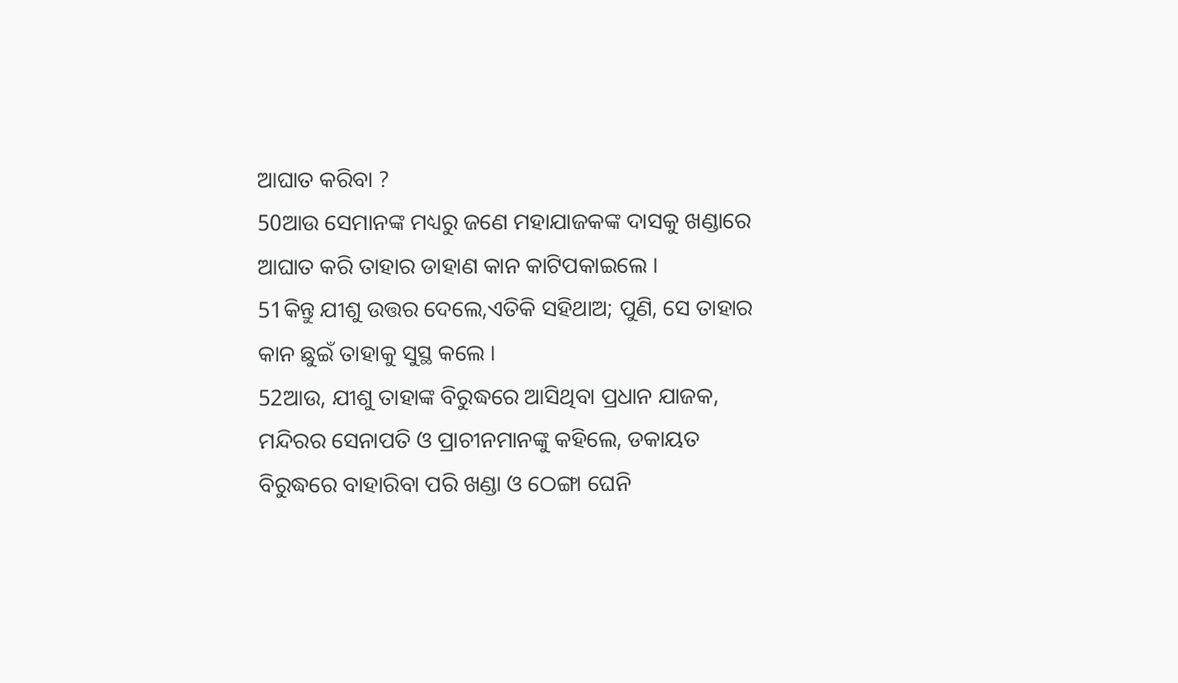ଆଘାତ କରିବା ?
50ଆଉ ସେମାନଙ୍କ ମଧ୍ୟରୁ ଜଣେ ମହାଯାଜକଙ୍କ ଦାସକୁ ଖଣ୍ଡାରେ ଆଘାତ କରି ତାହାର ଡାହାଣ କାନ କାଟିପକାଇଲେ ।
51କିନ୍ତୁ ଯୀଶୁ ଉତ୍ତର ଦେଲେ,ଏତିକି ସହିଥାଅ; ପୁଣି, ସେ ତାହାର କାନ ଛୁଇଁ ତାହାକୁ ସୁସ୍ଥ କଲେ ।
52ଆଉ, ଯୀଶୁ ତାହାଙ୍କ ବିରୁଦ୍ଧରେ ଆସିଥିବା ପ୍ରଧାନ ଯାଜକ, ମନ୍ଦିରର ସେନାପତି ଓ ପ୍ରାଚୀନମାନଙ୍କୁ କହିଲେ, ଡକାୟତ ବିରୁଦ୍ଧରେ ବାହାରିବା ପରି ଖଣ୍ଡା ଓ ଠେଙ୍ଗା ଘେନି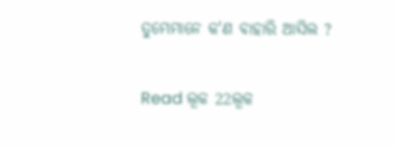ତୁମ୍ଭେମାନେ କ'ଣ ବାହାରି ଆସିଲ ?

Read ଲୂକ 22ଲୂକ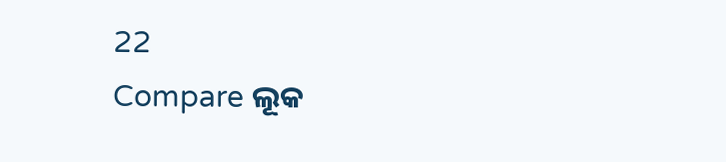22
Compare ଲୂକ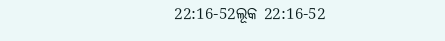22:16-52ଲୂକ 22:16-52